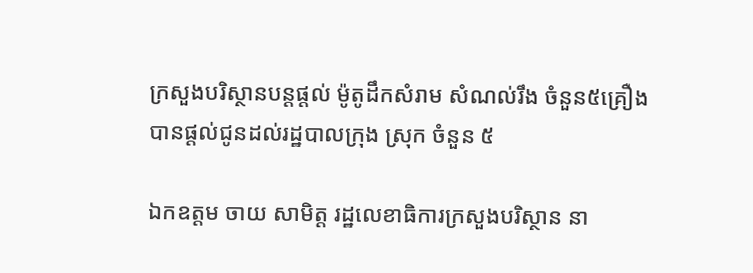ក្រសួងបរិស្ថានបន្តផ្តល់ ម៉ូតូដឹកសំរាម សំណល់រឹង ចំនួន៥គ្រឿង បានផ្តល់ជូនដល់រដ្ឋបាលក្រុង ស្រុក ចំនួន ៥

ឯកឧត្តម ចាយ សាមិត្ត រដ្ឋលេខាធិការក្រសួងបរិស្ថាន នា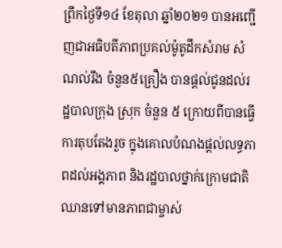ព្រឹកថ្ងៃទី១៤ ខែតុលា ឆ្នាំ២០២១ បានអញ្ជើញជាអធិបតីភាពប្រគល់ម៉ូតូដឹកសំរាម សំណល់រឹង ចំនួន៥គ្រឿង បានផ្តល់ជូនដល់រដ្ឋបាលក្រុង ស្រុក ចំនួន ៥ ក្រោយពីបានធ្វើការតុបតែងរួច ក្នុងគោលបំណងផ្តល់លទ្ធភាពដល់អង្គភាព និងរដ្ឋបាលថ្នាក់ក្រោមជាតិ ឈានទៅមានភាពជាម្ចាស់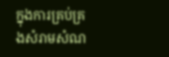ក្នុងការគ្រប់គ្រងសំរាមសំណ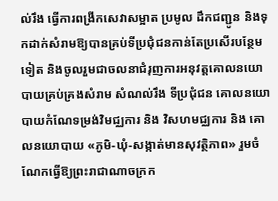ល់រឹង ធ្វើការពង្រីកសេវាសម្អាត ប្រមូល ដឹកជញ្ជូន និងទុកដាក់សំរាមឱ្យបានគ្រប់ទីប្រជុំជនកាន់តែប្រសើរបន្ថែមទៀត និងចូលរួមជាចលនាជំរុញការអនុវត្តគោលនយោបាយគ្រប់គ្រងសំរាម សំណល់រឹង ទីប្រជុំជន គោលនយោបាយកំណែទម្រង់វិមជ្ឈការ និង វិសហមជ្ឈការ និង គោលនយោបាយ «ភូមិ-ឃុំ-សង្កាត់មានសុវត្ថិភាព» រួមចំណែកធ្វើឱ្យព្រះរាជាណាចក្រក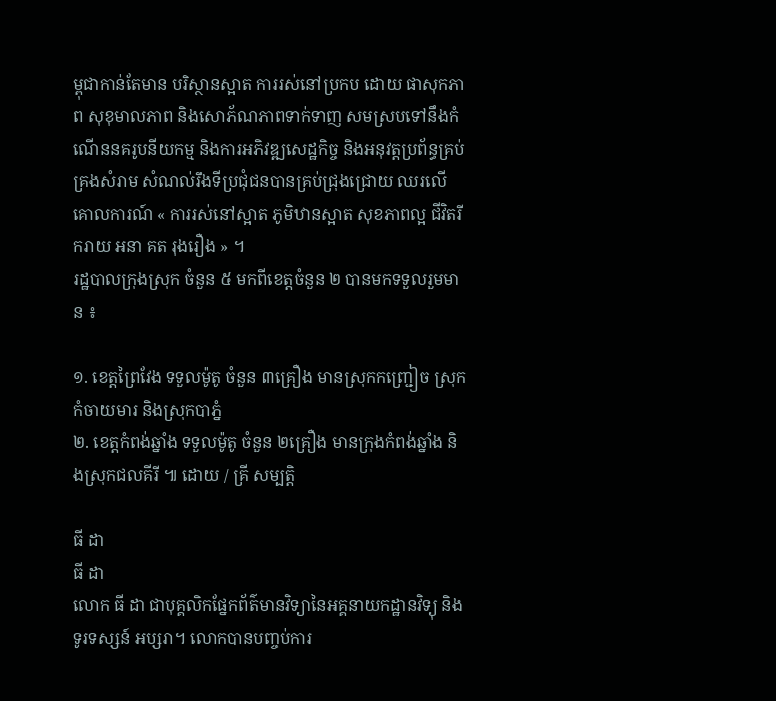ម្ពុជាកាន់តែមាន បរិស្ថានស្អាត ការរស់នៅប្រកប ដោយ ផាសុកភាព សុខុមាលភាព និងសោភ័ណភាពទាក់ទាញ សមស្របទៅនឹងកំណើននគរូបនីយកម្ម និងការអភិវឌ្ឍសេដ្ឋកិច្ច និងអនុវត្តប្រព័ន្ធគ្រប់គ្រងសំរាម សំណល់រឹងទីប្រជុំជនបានគ្រប់ជ្រុងជ្រោយ ឈរលើគោលការណ៍ « ការរស់នៅស្អាត ភូមិឋានស្អាត សុខភាពល្អ ជីវិតរីករាយ អនា គត រុងរឿង » ។
រដ្ឋបាលក្រុងស្រុក ចំនួន ៥ មកពីខេត្តចំនួន ២ បានមកទទួលរួមមាន ៖

១. ខេត្តព្រៃវែង ទទួលម៉ូតូ ចំនួន ៣គ្រឿង មានស្រុកកញ្ជ្រៀច ស្រុកកំចាយមារ និងស្រុកបាភ្នំ
២. ខេត្តកំពង់ឆ្នាំង ទទួលម៉ូតូ ចំនួន ២គ្រឿង មានក្រុងកំពង់ឆ្នាំង និងស្រុកជលគីរី ៕ ដោយ / គ្រី សម្បត្តិ

ធី ដា
ធី ដា
លោក ធី ដា ជាបុគ្គលិកផ្នែកព័ត៌មានវិទ្យានៃអគ្គនាយកដ្ឋានវិទ្យុ និងទូរទស្សន៍ អប្សរា។ លោកបានបញ្ចប់ការ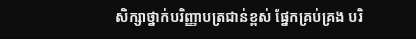សិក្សាថ្នាក់បរិញ្ញាបត្រជាន់ខ្ពស់ ផ្នែកគ្រប់គ្រង បរិ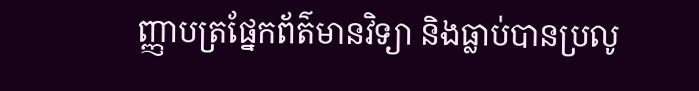ញ្ញាបត្រផ្នែកព័ត៌មានវិទ្យា និងធ្លាប់បានប្រលូ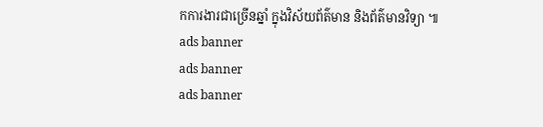កការងារជាច្រើនឆ្នាំ ក្នុងវិស័យព័ត៌មាន និងព័ត៌មានវិទ្យា ៕
ads banner
ads banner
ads banner